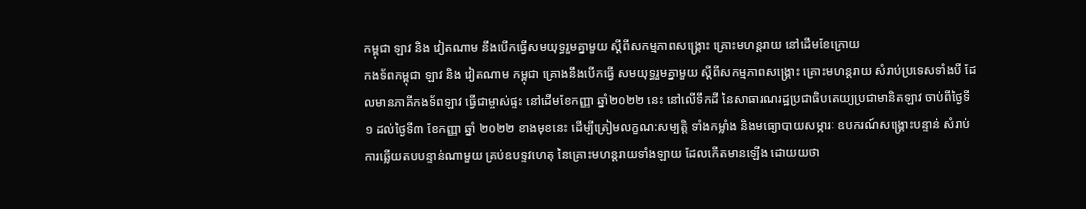កម្ពុជា ឡាវ និង វៀតណាម នឹងបើកធ្វើសមយុទ្ធរួមគ្នាមួយ ស្ដីពីសកម្មភាពសង្គ្រោះ គ្រោះមហន្តរាយ នៅដើមខែក្រោយ
កងទ័ពកម្ពុជា ឡាវ និង វៀតណាម កម្ពុជា គ្រោងនឹងបើកធ្វើ សមយុទ្ធរួមគ្នាមួយ ស្ដីពីសកម្មភាពសង្គ្រោះ គ្រោះមហន្តរាយ សំរាប់ប្រទេសទាំងបី ដែលមានភាគីកងទ័ពឡាវ ធ្វើជាម្ចាស់ផ្ទះ នៅដើមខែកញ្ញា ឆ្នាំ២០២២ នេះ នៅលើទឹកដី នៃសាធារណរដ្ឋប្រជាធិបតេយ្យប្រជាមានិតឡាវ ចាប់ពីថ្ងៃទី១ ដល់ថ្ងៃទី៣ ខែកញ្ញា ឆ្នាំ ២០២២ ខាងមុខនេះ ដើម្បីត្រៀមលក្ខណ:សម្បត្តិ ទាំងកម្លាំង និងមធ្យោបាយសម្ភារៈ ឧបករណ៍សង្គ្រោះបន្ទាន់ សំរាប់ការឆ្លើយតបបន្ទាន់ណាមួយ គ្រប់ឧបទ្ទវហេតុ នៃគ្រោះមហន្តរាយទាំងឡាយ ដែលកើតមានឡើង ដោយយថា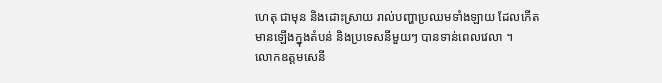ហេតុ ជាមុន និងដោះស្រាយ រាល់បញ្ហាប្រឈមទាំងឡាយ ដែលកើតមានឡើងក្នុងតំបន់ និងប្រទេសនីមួយៗ បានទាន់ពេលវេលា ។
លោកឧត្តមសេនី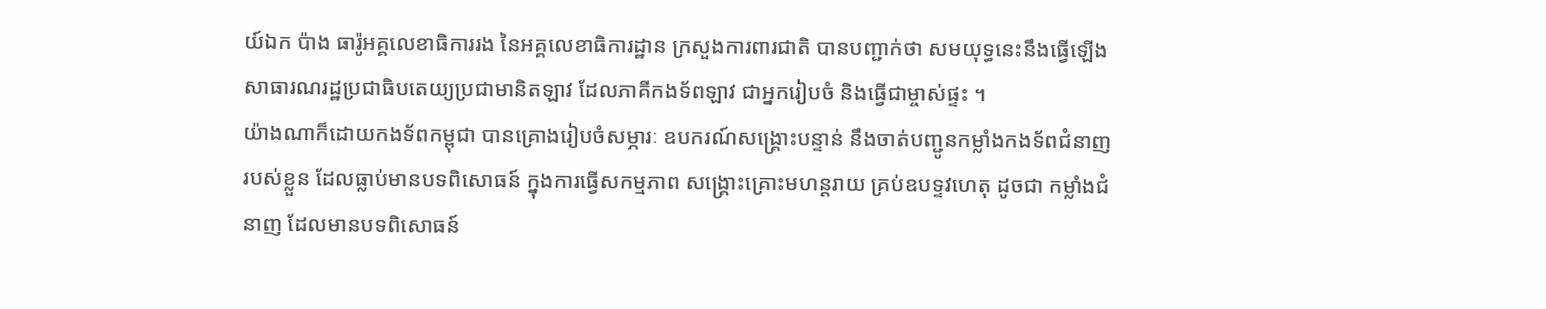យ៍ឯក ប៉ាង ធារ៉ូអគ្គលេខាធិការរង នៃអគ្គលេខាធិការដ្ឋាន ក្រសួងការពារជាតិ បានបញ្ជាក់ថា សមយុទ្ធនេះនឹងធ្វើឡើងសាធារណរដ្ឋប្រជាធិបតេយ្យប្រជាមានិតឡាវ ដែលភាគីកងទ័ពឡាវ ជាអ្នករៀបចំ និងធ្វើជាម្ចាស់ផ្ទះ ។
យ៉ាងណាក៏ដោយកងទ័ពកម្ពុជា បានគ្រោងរៀបចំសម្ភារៈ ឧបករណ៍សង្គ្រោះបន្ទាន់ នឹងចាត់បញ្ជូនកម្លាំងកងទ័ពជំនាញរបស់ខ្លួន ដែលធ្លាប់មានបទពិសោធន៍ ក្នុងការធ្វើសកម្មភាព សង្គ្រោះគ្រោះមហន្តរាយ គ្រប់ឧបទ្ទវហេតុ ដូចជា កម្លាំងជំនាញ ដែលមានបទពិសោធន៍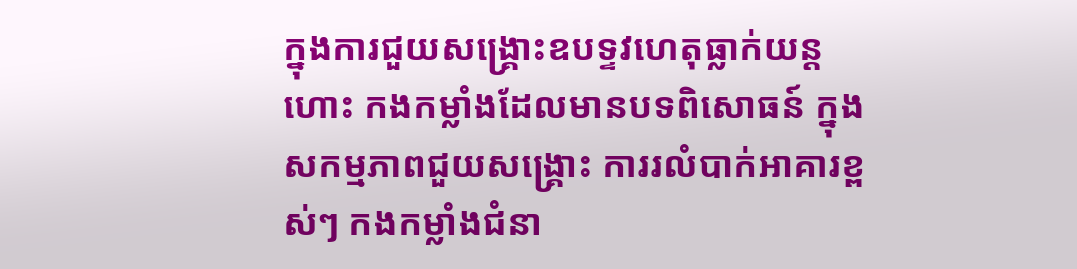ក្នុងការជួយសង្គ្រោះឧបទ្ទវហេតុធ្លាក់យន្តហោះ កងកម្លាំងដែលមានបទពិសោធន៍ ក្នុងសកម្មភាពជួយសង្គ្រោះ ការរលំបាក់អាគារខ្ពស់ៗ កងកម្លាំងជំនា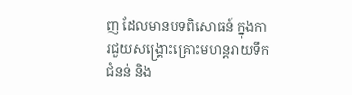ញ ដែលមានបទពិសោធន៍ ក្នុងការជួយសង្គ្រោះគ្រោះមហន្តរាយទឹកជំនន់ និង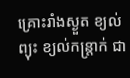គ្រោះរាំងស្ងួត ខ្យល់ព្យុះ ខ្យល់កន្ត្រាក់ ជា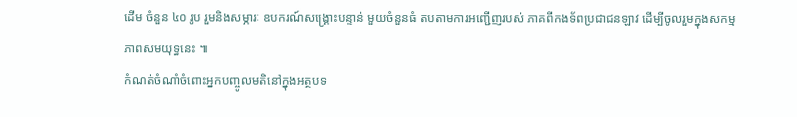ដើម ចំនួន ៤០ រូប រួមនិងសម្ភារៈ ឧបករណ៍សង្គ្រោះបន្ទាន់ មួយចំនួនធំ តបតាមការអញ្ជើញរបស់ ភាគពីកងទ័ពប្រជាជនឡាវ ដើម្បីចូលរួមក្នុងសកម្មភាពសមយុទ្ធនេះ ៕
កំណត់ចំណាំចំពោះអ្នកបញ្ចូលមតិនៅក្នុងអត្ថបទ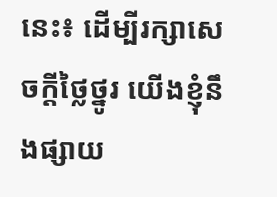នេះ៖ ដើម្បីរក្សាសេចក្ដីថ្លៃថ្នូរ យើងខ្ញុំនឹងផ្សាយ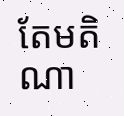តែមតិណា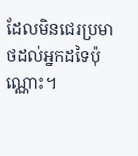ដែលមិនជេរប្រមាថដល់អ្នកដទៃប៉ុណ្ណោះ។